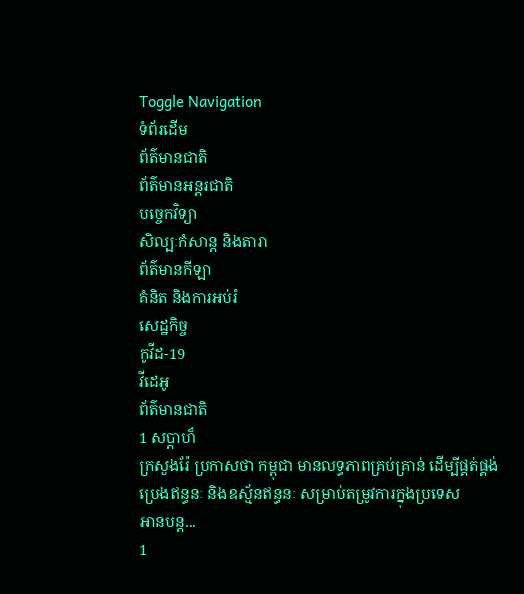Toggle Navigation
ទំព័រដើម
ព័ត៌មានជាតិ
ព័ត៌មានអន្តរជាតិ
បច្ចេកវិទ្យា
សិល្បៈកំសាន្ត និងតារា
ព័ត៌មានកីឡា
គំនិត និងការអប់រំ
សេដ្ឋកិច្ច
កូវីដ-19
វីដេអូ
ព័ត៌មានជាតិ
1 សប្ដាហ៏
ក្រសួងរ៉ែ ប្រកាសថា កម្ពុជា មានលទ្ធភាពគ្រប់គ្រាន់ ដើម្បីផ្គត់ផ្គង់ប្រេងឥន្ធនៈ និងឧស្ម័នឥន្ធនៈ សម្រាប់តម្រូវការក្នុងប្រទេស
អានបន្ត...
1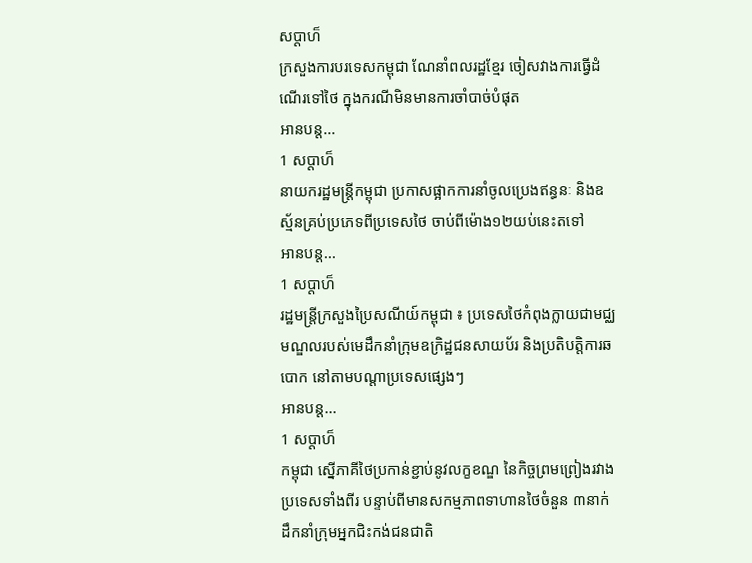សប្ដាហ៏
ក្រសួងការបរទេសកម្ពុជា ណែនាំពលរដ្ឋខ្មែរ ចៀសវាងការធ្វើដំណើរទៅថៃ ក្នុងករណីមិនមានការចាំបាច់បំផុត
អានបន្ត...
1 សប្ដាហ៏
នាយករដ្ឋមន្ដ្រីកម្ពុជា ប្រកាសផ្អាកការនាំចូលប្រេងឥន្ធនៈ និងឧស្ម័នគ្រប់ប្រភេទពីប្រទេសថៃ ចាប់ពីម៉ោង១២យប់នេះតទៅ
អានបន្ត...
1 សប្ដាហ៏
រដ្ឋមន្រ្តីក្រសួងប្រៃសណីយ៍កម្ពុជា ៖ ប្រទេសថៃកំពុងក្លាយជាមជ្ឈមណ្ឌលរបស់មេដឹកនាំក្រុមឧក្រិដ្ឋជនសាយប័រ និងប្រតិបត្តិការឆបោក នៅតាមបណ្តាប្រទេសផ្សេងៗ
អានបន្ត...
1 សប្ដាហ៏
កម្ពុជា ស្នើភាគីថៃប្រកាន់ខ្ជាប់នូវលក្ខខណ្ឌ នៃកិច្ចព្រមព្រៀងរវាងប្រទេសទាំងពីរ បន្ទាប់ពីមានសកម្មភាពទាហានថៃចំនួន ៣នាក់ ដឹកនាំក្រុមអ្នកជិះកង់ជនជាតិ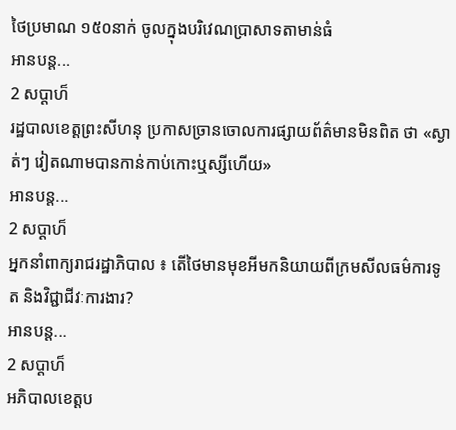ថៃប្រមាណ ១៥០នាក់ ចូលក្នុងបរិវេណប្រាសាទតាមាន់ធំ
អានបន្ត...
2 សប្ដាហ៏
រដ្ឋបាលខេត្តព្រះសីហនុ ប្រកាសច្រានចោលការផ្សាយព័ត៌មានមិនពិត ថា «ស្ងាត់ៗ វៀតណាមបានកាន់កាប់កោះឬស្សីហើយ»
អានបន្ត...
2 សប្ដាហ៏
អ្នកនាំពាក្យរាជរដ្ឋាភិបាល ៖ តើថៃមានមុខអីមកនិយាយពីក្រមសីលធម៌ការទូត និងវិជ្ជាជីវៈការងារ?
អានបន្ត...
2 សប្ដាហ៏
អភិបាលខេត្តប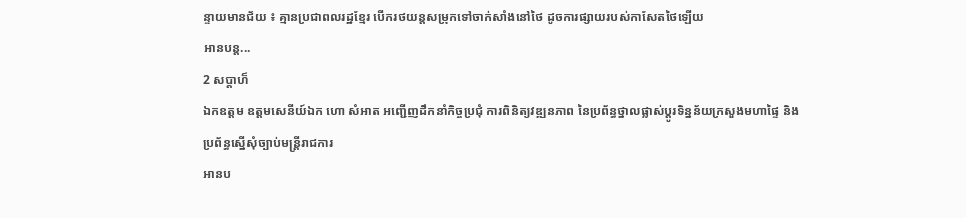ន្ទាយមានជ័យ ៖ គ្មានប្រជាពលរដ្ឋខ្មែរ បើករថយន្តសម្រុកទៅចាក់សាំងនៅថៃ ដូចការផ្សាយរបស់កាសែតថៃឡើយ
អានបន្ត...
2 សប្ដាហ៏
ឯកឧត្តម ឧត្តមសេនីយ៍ឯក ហោ សំអាត អញ្ជើញដឹកនាំកិច្ចប្រជុំ ការពិនិត្យវឌ្ឍនភាព នៃប្រព័ន្ធថ្នាលផ្លាស់ប្តូរទិន្នន័យក្រសួងមហាផ្ទៃ និងប្រព័ន្ធស្នើសុំច្បាប់មន្ត្រីរាជការ
អានប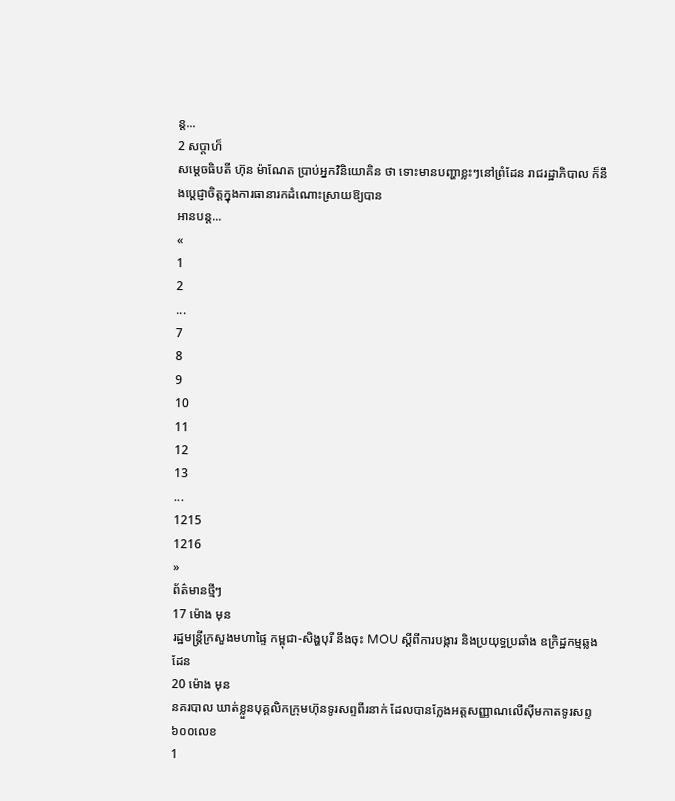ន្ត...
2 សប្ដាហ៏
សម្តេចធិបតី ហ៊ុន ម៉ាណែត ប្រាប់អ្នកវិនិយោគិន ថា ទោះមានបញ្ហាខ្លះៗនៅព្រំដែន រាជរដ្ឋាភិបាល ក៏នឹងប្ដេជ្ញាចិត្តក្នុងការធានារកដំណោះស្រាយឱ្យបាន
អានបន្ត...
«
1
2
...
7
8
9
10
11
12
13
...
1215
1216
»
ព័ត៌មានថ្មីៗ
17 ម៉ោង មុន
រដ្ឋមន្ដ្រីក្រសួងមហាផ្ទៃ កម្ពុជា-សិង្ហបុរី នឹងចុះ MOU ស្តីពីការបង្ការ និងប្រយុទ្ធប្រឆាំង ឧក្រិដ្ឋកម្មឆ្លងដែន
20 ម៉ោង មុន
នគរបាល ឃាត់ខ្លួនបុគ្គលិកក្រុមហ៊ុនទូរសព្ទពីរនាក់ ដែលបានក្លែងអត្តសញ្ញាណលើស៊ីមកាតទូរសព្ទ ៦០០លេខ
1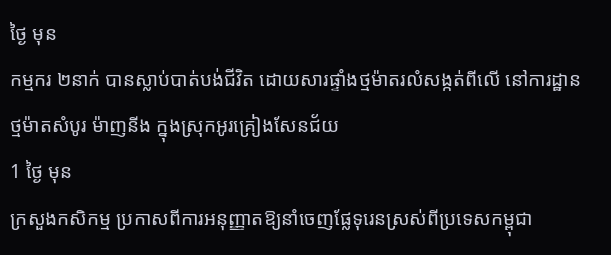ថ្ងៃ មុន
កម្មករ ២នាក់ បានស្លាប់បាត់បង់ជីវិត ដោយសារផ្ទាំងថ្មម៉ាតរលំសង្កត់ពីលើ នៅការដ្ឋានថ្មម៉ាតសំបូរ ម៉ាញនីង ក្នុងស្រុកអូរគ្រៀងសែនជ័យ
1 ថ្ងៃ មុន
ក្រសួងកសិកម្ម ប្រកាសពីការអនុញ្ញាតឱ្យនាំចេញផ្លែទុរេនស្រស់ពីប្រទេសកម្ពុជា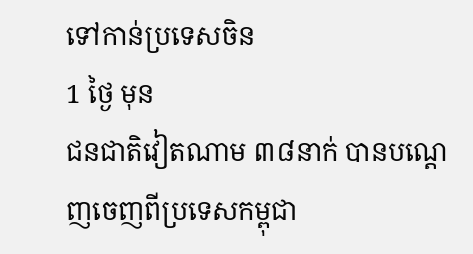ទៅកាន់ប្រទេសចិន
1 ថ្ងៃ មុន
ជនជាតិវៀតណាម ៣៨នាក់ បានបណ្ដេញចេញពីប្រទេសកម្ពុជា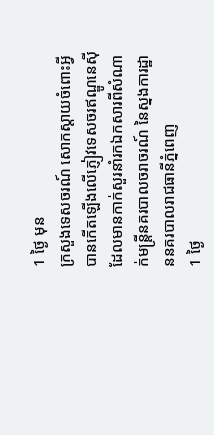1 ថ្ងៃ មុន
ក្រសួងទេសចរណ៍ សោកស្ដាយចំពោះអ្វីបានកើតឡើងលើភ្ញៀវទេសចរឥណ្ឌូនេស៊ី ដែលមានកាក់សួរនាំរកឯកសារពីសំណាក់មន្ដ្រីនគរបាលចរាចរណ៍ នៃស្នងការដ្ឋាននគរបាលរាជធានីភ្នំពេញ
1 ថ្ងៃ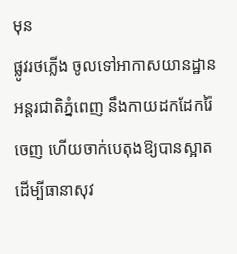មុន
ផ្លូវរថភ្លើង ចូលទៅអាកាសយានដ្ឋានអន្តរជាតិភ្នំពេញ នឹងកាយដកដែករ៉ៃចេញ ហើយចាក់បេតុងឱ្យបានស្អាត ដើម្បីធានាសុវ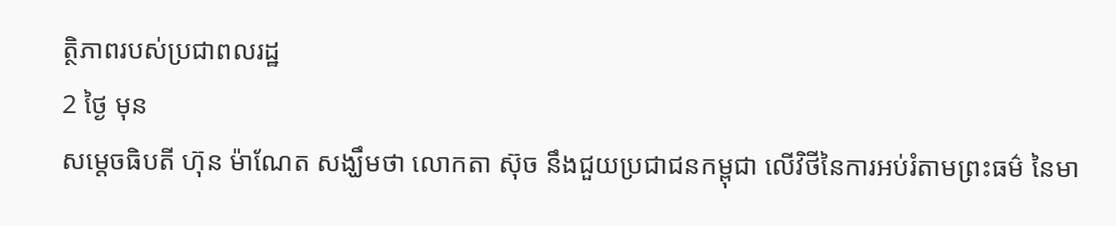ត្ថិភាពរបស់ប្រជាពលរដ្ឋ
2 ថ្ងៃ មុន
សម្តេចធិបតី ហ៊ុន ម៉ាណែត សង្ឃឹមថា លោកតា ស៊ុច នឹងជួយប្រជាជនកម្ពុជា លើវិថីនៃការអប់រំតាមព្រះធម៌ នៃមា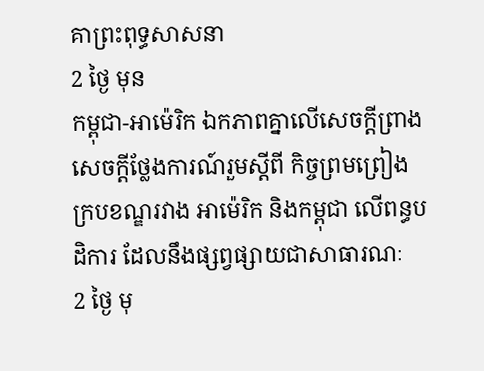គាព្រះពុទ្ធសាសនា
2 ថ្ងៃ មុន
កម្ពុជា-អាម៉េរិក ឯកភាពគ្នាលើសេចក្តីព្រាងសេចក្តីថ្លែងការណ៍រួមស្តីពី កិច្ចព្រមព្រៀងក្របខណ្ឌរវាង អាម៉េរិក និងកម្ពុជា លើពន្ធបដិការ ដែលនឹងផ្សព្វផ្សាយជាសាធារណៈ
2 ថ្ងៃ មុ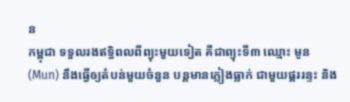ន
កម្ពុជា ទទួលរងឥទ្ធិពលពីព្យុះមួយទៀត គឺជាព្យុះទី៣ ឈ្មោះ មូន (Mun) នឹងធ្វើឲ្យតំបន់មួយចំនួន បន្តមានភ្លៀងធ្លាក់ ជាមួយផ្គររន្ទះ និង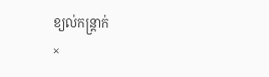ខ្យល់កន្ត្រាក់
×